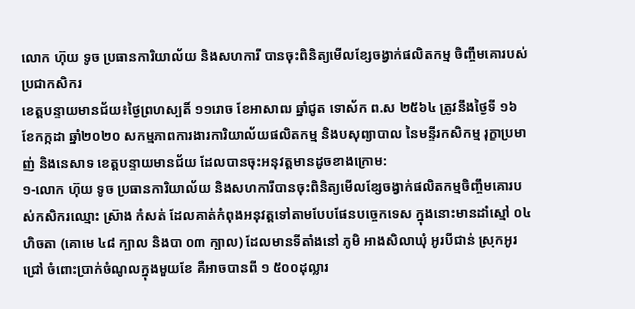លោក ហ៊ុយ ទូច ប្រធានការិយាល័យ និងសហការី បានចុះពិនិត្យមើលខ្សែចង្វាក់ផលិតកម្ម ចិញ្ចឹមគោរបស់ប្រជាកសិករ
ខេត្តបន្ទាយមានជ័យ៖ថ្ងៃព្រហស្បតិ៍ ១១រោច ខែអាសាឍ ឆ្នាំជូត ទោស័ក ព.ស ២៥៦៤ ត្រូវនឹងថ្ងៃទី ១៦ ខែកក្កដា ឆ្នាំ២០២០ សកម្មភាពការងារការិយាល័យផលិតកម្ម និងបសុព្យាបាល នៃមន្ទីរកសិកម្ម រុក្ខាប្រមាញ់ និងនេសាទ ខេត្តបន្ទាយមានជ័យ ដែលបានចុះអនុវត្តមានដូចខាងក្រោម:
១-លោក ហ៊ុយ ទូច ប្រធានការិយាល័យ និងសហការីបានចុះពិនិត្យមើលខ្សែចង្វាក់ផលិតកម្មចិញ្ចឹមគោរបស់កសិករឈ្មោះ ស្រ៊ាង កំសត់ ដែលគាត់កំពុងអនុវត្តទៅតាមបែបផែនបច្ចេកទេស ក្នុងនោះមានដាំស្មៅ ០៤ ហិចតា (គោមេ ៤៨ ក្បាល និងបា ០៣ ក្បាល) ដែលមានទីតាំងនៅ ភូមិ អាងសិលាឃុំ អូរបីជាន់ ស្រុកអូរជ្រៅ ចំពោះប្រាក់ចំណូលក្នុងមួយខែ គឺអាចបានពី ១ ៥០០ដុល្លារ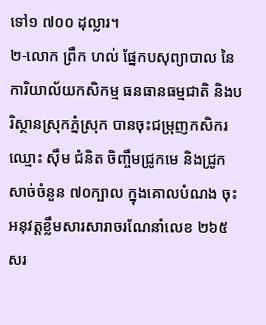ទៅ១ ៧០០ ដុល្លារ។
២-លោក ព្រឹក ហល់ ផ្នែកបសុព្យាបាល នៃការិយាល័យកសិកម្ម ធនធានធម្មជាតិ និងបរិស្ថានស្រុកភ្នំស្រុក បានចុះជម្រុញកសិករឈ្មោះ ស៊ឹម ជំនិត ចិញ្ចឹមជ្រូកមេ និងជ្រូកសាច់ចំនួន ៧០ក្បាល ក្នុងគោលបំណង ចុះអនុវត្តខ្លឹមសារសារាចរណែនាំលេខ ២៦៥ សរ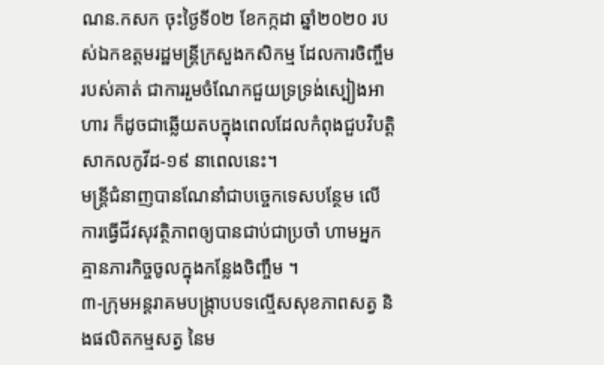ណន.កសក ចុះថ្ងៃទី០២ ខែកក្កដា ឆ្នាំ២០២០ របស់ឯកឧត្តមរដ្ឋមន្រ្តីក្រសួងកសិកម្ម ដែលការចិញ្ចឹមរបស់គាត់ ជាការរួមចំណែកជួយទ្រទ្រង់ស្បៀងអាហារ ក៏ដូចជាឆ្លើយតបក្នុងពេលដែលកំពុងជួបវិបត្តិសាកលកូវីដ-១៩ នាពេលនេះ។
មន្រ្តីជំនាញបានណែនាំជាបច្ចេកទេសបន្ថែម លើការធ្វើជីវសុវត្ថិភាពឲ្យបានជាប់ជាប្រចាំ ហាមអ្នកគ្មានភារកិច្ចចូលក្នុងកន្លែងចិញ្ចឹម ។
៣-ក្រុមអន្តរាគមបង្រ្កាបបទល្មើសសុខភាពសត្វ និងផលិតកម្មសត្វ នៃម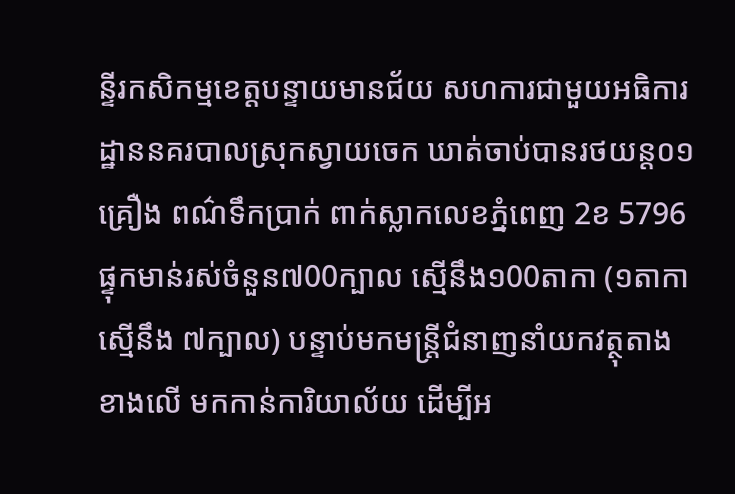ន្ទីរកសិកម្មខេត្តបន្ទាយមានជ័យ សហការជាមួយអធិការដ្ឋាននគរបាលស្រុកស្វាយចេក ឃាត់ចាប់បានរថយន្ត០១គ្រឿង ពណ៌ទឹកប្រាក់ ពាក់ស្លាកលេខភ្នំពេញ 2ខ 5796 ផ្ទុកមាន់រស់ចំនួន៧00ក្បាល ស្មើនឹង១00តាកា (១តាកា ស្មើនឹង ៧ក្បាល) បន្ទាប់មកមន្រ្តីជំនាញនាំយកវត្ថុតាងខាងលើ មកកាន់ការិយាល័យ ដើម្បីអ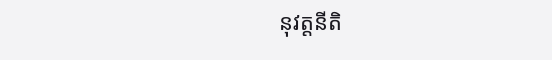នុវត្តនីតិ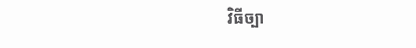វិធីច្បា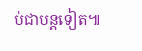ប់ជាបន្តទៀត៕